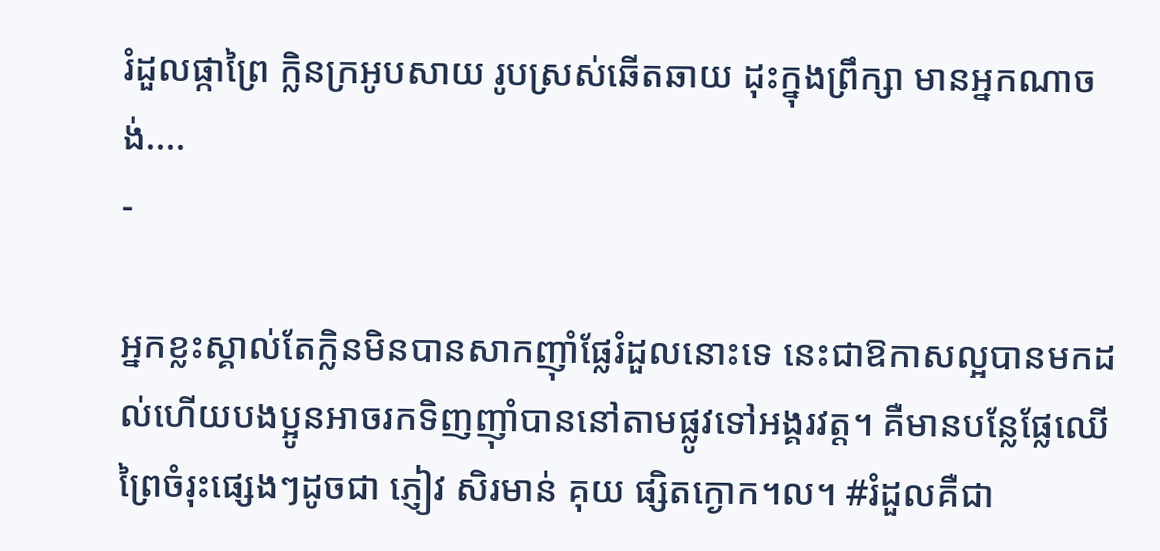រំដួលផ្កាព្រៃ ក្លិនក្រអូបសាយ រូបស្រស់ឆើតឆាយ ដុះក្នុងព្រឹក្សា មានអ្នកណាចង់....
-

អ្នកខ្លះស្គាល់តែក្លិនមិនបានសាកញ៉ាំផ្លែរំដួលនោះទេ នេះជាឱកាសល្អបានមកដល់ហើយបងប្អូនអាចរកទិញញ៉ាំបាននៅតាមផ្លូវទៅអង្គរវត្ត។ គឺមានបន្លែផ្លែឈើព្រៃចំរុះផ្សេងៗដូចជា ភ្ញៀវ សិរមាន់ គុយ ផ្សិតក្ងោក។ល។ #រំដួលគឺជា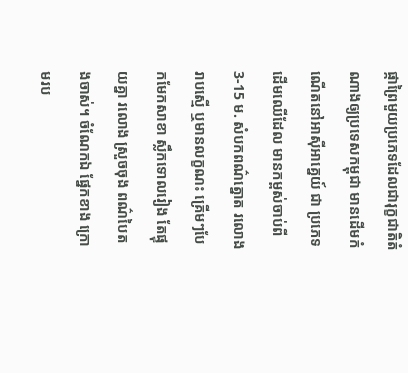ផ្កាព្រៃមួយប្រភេទដែលជារុក្ខជាតិតំណាងឲ្យប្រទេសកម្ពុជា មានដើមកំណើតនៅអាស៊ីអាគ្នេយ៍ ជា ប្រភេទដើមឈើដែល មានកម្ពស់ចាប់ពី 3-15 ម. សំបកពណ៌ត្នោត រលោងរាបស្មើ ឬមានលក្ខណះ គ្រើមៗបែកមែកសាខា ស្លឹកទោលរៀង តែផ្ទុយគ្នា រលោង ស្រួចចុង ពណ៌បៃតងចាស់។ ចំណែកឯ ផ្នែកខាង ក្រោមរប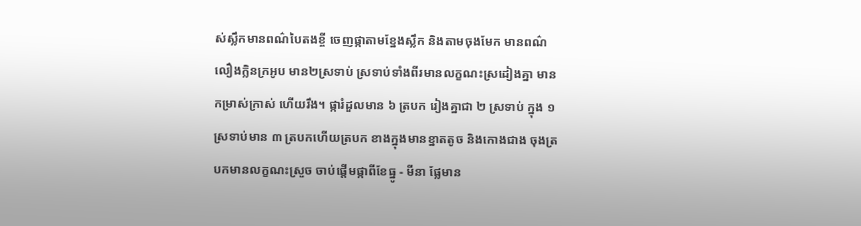ស់ស្លឹកមានពណ៌បៃតងខ្ចី ចេញផ្កាតាមខ្នែងស្លឹក និងតាមចុងមែក មានពណ៌ លឿងក្លិនក្រអូប មាន២ស្រទាប់ ស្រទាប់ទាំងពីរមានលក្ខណះស្រដៀងគ្នា មានកម្រាស់ក្រាស់ ហើយរឹង។ ផ្ការំដួលមាន ៦ ត្របក រៀងគ្នាជា ២ ស្រទាប់ ក្នុង ១ ស្រទាប់មាន ៣ ត្របកហើយត្របក ខាងក្នុងមានខ្នាតតូច និងកោងជាង ចុងត្របកមានលក្ខណះស្រួច ចាប់ផ្តើមផ្កាពីខែធ្នូ - មីនា ផ្លែមាន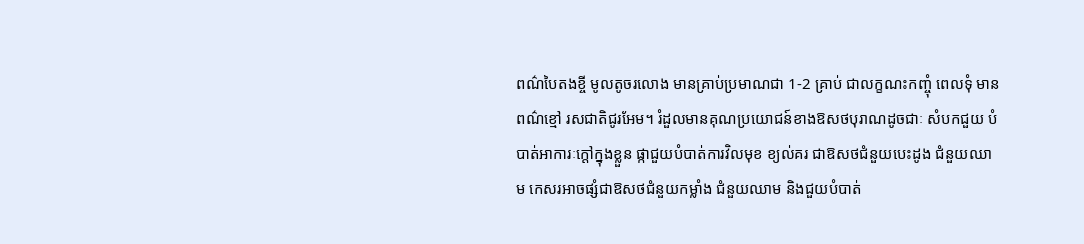ពណ៌បៃតងខ្ចី មូលតូចរលោង មានគ្រាប់ប្រមាណជា 1-2 គ្រាប់ ជាលក្ខណះកញ្ចុំ ពេលទុំ មានពណ៌ខ្មៅ រសជាតិជូរអែម។ រំដួលមានគុណប្រយោជន៍ខាងឱសថបុរាណដូចជាៈ សំបកជួយ បំបាត់អាការៈក្តៅក្នុងខ្លួន ផ្កាជួយបំបាត់ការវិលមុខ ខ្យល់គរ ជាឱសថជំនួយបេះដូង ជំនួយឈាម កេសរអាចផ្សំជាឱសថជំនួយកម្លាំង ជំនួយឈាម និងជួយបំបាត់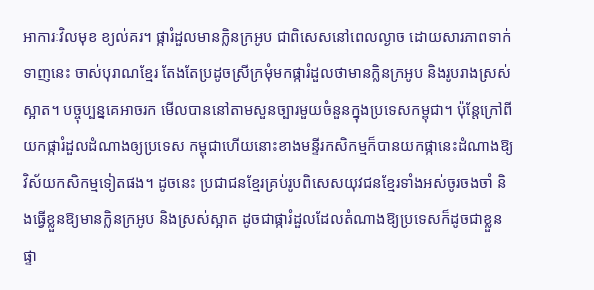អាការៈវិលមុខ ខ្យល់គរ។ ផ្ការំដួលមានក្លិនក្រអូប ជាពិសេសនៅពេលល្ងាច ដោយសារភាពទាក់ទាញនេះ ចាស់បុរាណខ្មែរ តែងតែប្រដូចស្រីក្រមុំមកផ្ការំដួលថាមានក្លិនក្រអូប និងរូបរាងស្រស់ស្អាត។ បច្ចុប្បន្នគេអាចរក មើលបាននៅតាមសួនច្បារមួយចំនួនក្នុងប្រទេសកម្ពុជា។ ប៉ុន្តែក្រៅពីយកផ្ការំដួលដំណាងឲ្យប្រទេស កម្ពុជាហើយនោះខាងមន្ទីរកសិកម្មក៏បានយកផ្កានេះដំណាងឱ្យវិស័យកសិកម្មទៀតផង។ ដូចនេះ ប្រជាជនខ្មែរគ្រប់រូបពិសេសយុវជនខ្មែរទាំងអស់ចូរចងចាំ និងធ្វើខ្លួនឱ្យមានក្លិនក្រអូប និងស្រស់ស្អាត ដូចជាផ្ការំដួលដែលតំណាងឱ្យប្រទេសក៏ដូចជាខ្លួនផ្ទា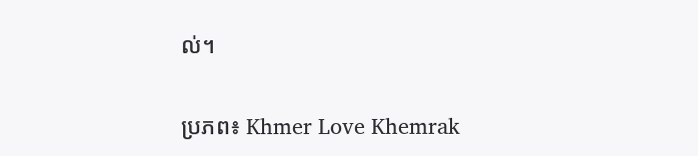ល់។

ប្រភព៖ Khmer Love Khemrak